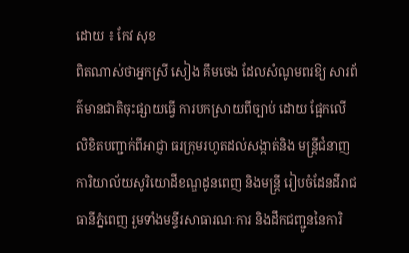ដោយ ៖ កែវ សុខ
ពិតណាស់ថាអ្នកស្រី សៀង គឹមចេង ដែលសំណូមពរឱ្យ សារព័ត៌មានជាតិចុះផ្សាយធ្វើ ការបកស្រាយពីច្បាប់ ដោយ ផ្អែកលើលិខិតបញ្ជាក់ពីអាជ្ញា ធរក្រុមរហូតដល់សង្កាត់និង មន្ត្រីជំនាញការិយាល័យសូរិយោដីខណ្ឌដូនពេញ និងមន្ត្រី រៀបចំដែនដីរាជធានីភ្នំពេញ រួមទាំងមន្ទីរសាធារណៈការ និងដឹកជញ្ជូននៃការិ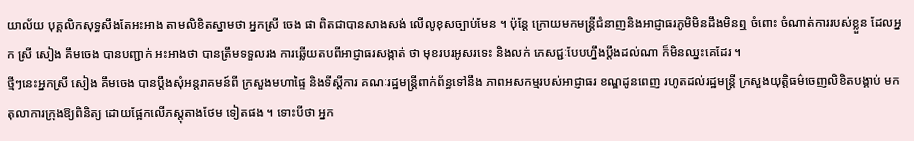យាល័យ បុគ្គលិកសុទ្ធសឹងតែអះអាង តាមលិខិតស្នាមថា អ្នកស្រី ចេង ផា ពិតជាបានសាងសង់ លើលូខុសច្បាប់មែន ។ ប៉ុន្តែ ក្រោយមកមន្ត្រីជំនាញនិងអាជ្ញាធរភូមិមិនដឹងមិនឮ ចំពោះ ចំណាត់ការរបស់ខ្លួន ដែលអ្នក ស្រី សៀង គឹមចេង បានបញ្ជាក់ អះអាងថា បានត្រឹមទទួលរង ការឆ្លើយតបពីអាជ្ញាធរសង្កាត់ ថា មុខរបរអូសរទេះ និងលក់ ភេសជ្ជៈបែបហ្នឹងប្តឹងដល់ណា ក៏មិនឈ្នះគេដែរ ។
ថ្មីៗនេះអ្នកស្រី សៀង គឹមចេង បានប្តឹងសុំអន្តរាគមន៍ពី ក្រសួងមហាផ្ទៃ និងទីស្តីការ គណៈរដ្ឋមន្ត្រីពាក់ព័ន្ធទៅនឹង ភាពអសកម្មរបស់អាជ្ញាធរ ខណ្ឌដូនពេញ រហូតដល់រដ្ឋមន្ត្រី ក្រសួងយុត្តិធម៌ចេញលិខិតបង្គាប់ មកតុលាការក្រុងឱ្យពិនិត្យ ដោយផ្អែកលើភស្តុតាងថែម ទៀតផង ។ ទោះបីថា អ្នក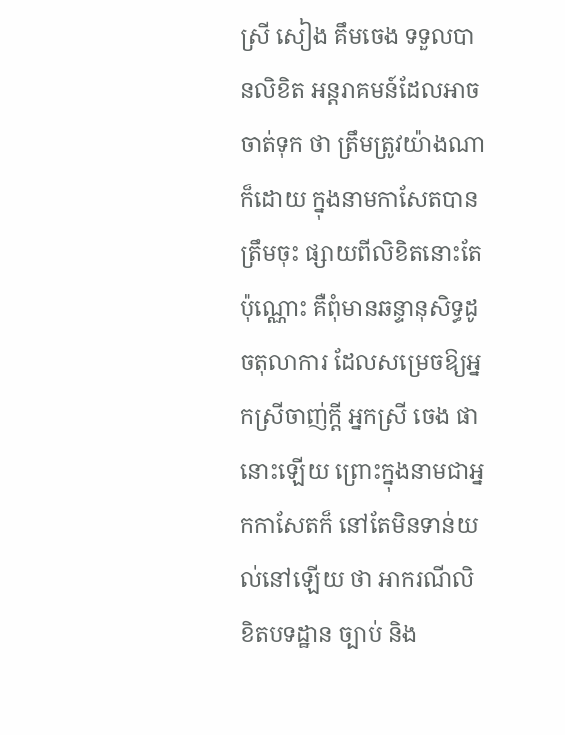ស្រី សៀង គឹមចេង ទទួលបានលិខិត អន្តរាគមន៍ដែលអាចចាត់ទុក ថា ត្រឹមត្រូវយ៉ាងណាក៏ដោយ ក្នុងនាមកាសែតបានត្រឹមចុះ ផ្សាយពីលិខិតនោះតែប៉ុណ្ណោះ គឺពុំមានឆន្ទានុសិទ្ធដូចតុលាការ ដែលសម្រេចឱ្យអ្នកស្រីចាញ់ក្តី អ្នកស្រី ចេង ផា នោះឡើយ ព្រោះក្នុងនាមជាអ្នកកាសែតក៏ នៅតែមិនទាន់យល់នៅឡើយ ថា អាករណីលិខិតបទដ្ឋាន ច្បាប់ និង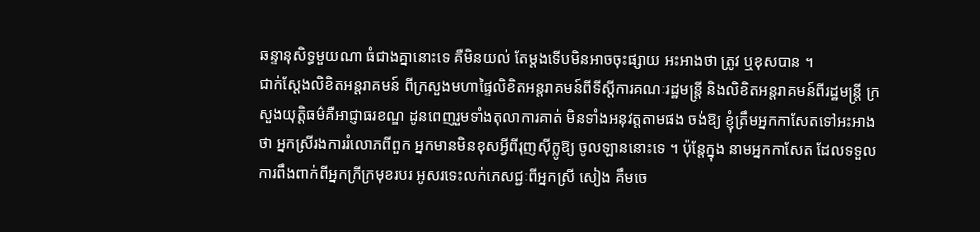ឆន្ទានុសិទ្ធមួយណា ធំជាងគ្នានោះទេ គឺមិនយល់ តែម្តងទើបមិនអាចចុះផ្សាយ អះអាងថា ត្រូវ ឬខុសបាន ។
ជាក់ស្តែងលិខិតអន្តរាគមន៍ ពីក្រសួងមហាផ្ទៃលិខិតអន្តរាគមន៍ពីទីស្តីការគណៈរដ្ឋមន្ត្រី និងលិខិតអន្តរាគមន៍ពីរដ្ឋមន្ត្រី ក្រសួងយុត្តិធម៌គឺអាជ្ញាធរខណ្ឌ ដូនពេញរួមទាំងតុលាការគាត់ មិនទាំងអនុវត្តតាមផង ចង់ឱ្យ ខ្ញុំត្រឹមអ្នកកាសែតទៅអះអាង ថា អ្នកស្រីរងការរំលោភពីពួក អ្នកមានមិនខុសអ្វីពីរុញស៊ីក្លូឱ្យ ចូលឡាននោះទេ ។ ប៉ុន្តែក្នុង នាមអ្នកកាសែត ដែលទទួល ការពឹងពាក់ពីអ្នកក្រីក្រមុខរបរ អូសរទេះលក់ភេសជ្ជៈពីអ្នកស្រី សៀង គឹមចេ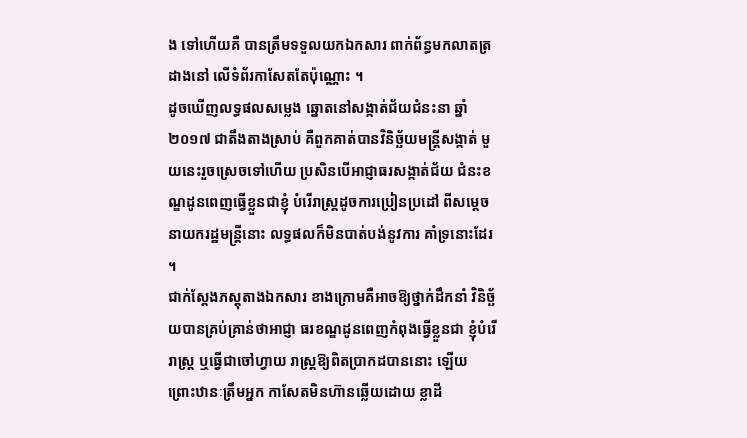ង ទៅហើយគឺ បានត្រឹមទទួលយកឯកសារ ពាក់ព័ន្ធមកលាតត្រដាងនៅ លើទំព័រកាសែតតែប៉ុណ្ណោះ ។
ដូចឃើញលទ្ធផលសម្លេង ឆ្នោតនៅសង្កាត់ជ័យជំនះនា ឆ្នាំ២០១៧ ជាតឹងតាងស្រាប់ គឺពួកគាត់បានវិនិច្ឆ័យមន្ត្រីសង្កាត់ មួយនេះរួចស្រេចទៅហើយ ប្រសិនបើអាជ្ញាធរសង្កាត់ជ័យ ជំនះខណ្ឌដូនពេញធ្វើខ្លួនជាខ្ញុំ បំរើរាស្ត្រដូចការប្រៀនប្រដៅ ពីសម្តេចនាយករដ្ឋមន្ត្រីនោះ លទ្ធផលក៏មិនបាត់បង់នូវការ គាំទ្រនោះដែរ ។
ជាក់ស្តែងភស្តុតាងឯកសារ ខាងក្រោមគឺអាចឱ្យថ្នាក់ដឹកនាំ វិនិច្ឆ័យបានគ្រប់គ្រាន់ថាអាជ្ញា ធរខណ្ឌដូនពេញកំពុងធ្វើខ្លួនជា ខ្ញុំបំរើរាស្ត្រ ឬធ្វើជាចៅហ្វាយ រាស្ត្រឱ្យពិតប្រាកដបាននោះ ឡើយ ព្រោះឋានៈត្រឹមអ្នក កាសែតមិនហ៊ានឆ្លើយដោយ ខ្លាដី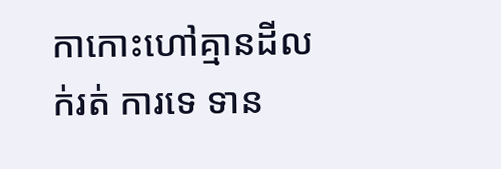កាកោះហៅគ្មានដីលក់រត់ ការទេ ទាន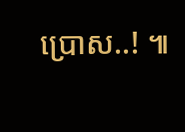ប្រោស..! ៕